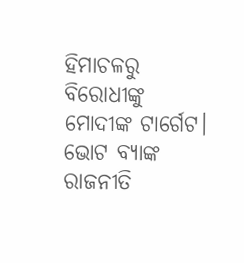ହିମାଚଳରୁ ବିରୋଧୀଙ୍କୁ ମୋଦୀଙ୍କ ଟାର୍ଗେଟ। ଭୋଟ ବ୍ୟାଙ୍କ ରାଜନୀତି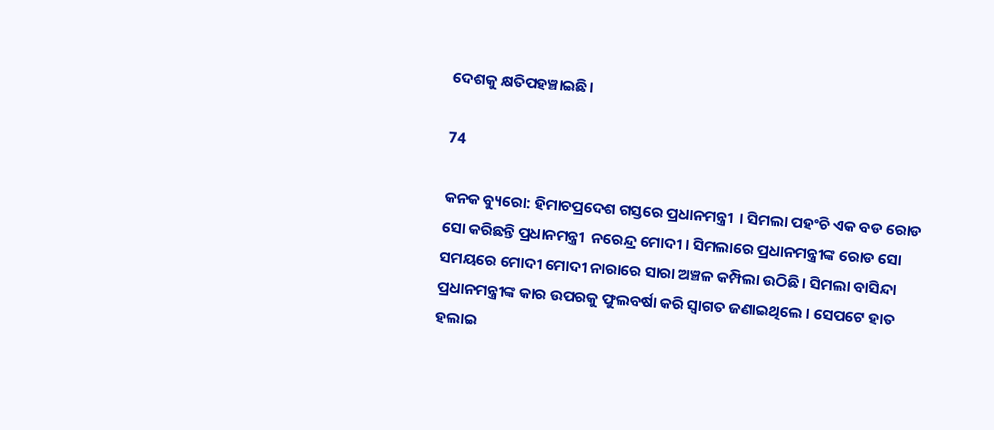ଦେଶକୁ କ୍ଷତିପହଞ୍ଚାଇଛି।

74

କନକ ବ୍ୟୁରୋ: ହିମାଚପ୍ରଦେଶ ଗସ୍ତରେ ପ୍ରଧାନମନ୍ତ୍ରୀ  । ସିମଲା ପହଂଚି ଏକ ବଡ ରୋଡ ସୋ କରିଛନ୍ତି ପ୍ରଧାନମନ୍ତ୍ରୀ  ନରେନ୍ଦ୍ର ମୋଦୀ । ସିମଲାରେ ପ୍ରଧାନମନ୍ତ୍ରୀଙ୍କ ରୋଡ ସୋ ସମୟରେ ମୋଦୀ ମୋଦୀ ନାରାରେ ସାରା ଅଞ୍ଚଳ କମ୍ପିଲା ଉଠିଛି । ସିମଲା ବାସିନ୍ଦା ପ୍ରଧାନମନ୍ତ୍ରୀଙ୍କ କାର ଉପରକୁ ଫୁଲବର୍ଷା କରି ସ୍ୱାଗତ ଜଣାଇଥିଲେ । ସେପଟେ ହାତ ହଲାଇ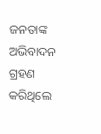ଜନତାଙ୍କ ଅଭିବାଦନ ଗ୍ରହଣ କରିଥିଲେ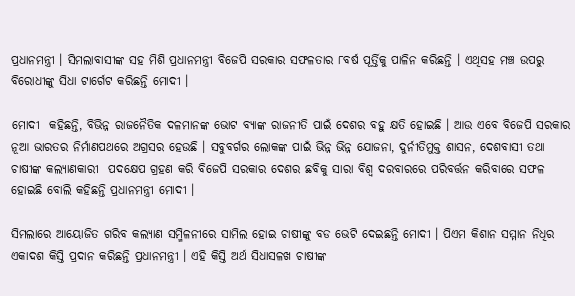ପ୍ରଧାନମନ୍ତ୍ରୀ । ସିମଲାବାସୀଙ୍କ ସହ ମିଶି ପ୍ରଧାନମନ୍ତ୍ରୀ ବିଜେପି ସରକାର ସଫଳତାର ୮ବର୍ଷ ପୂର୍ତ୍ତିକୁ ପାଳିନ କରିଛନ୍ତି । ଏଥିସହ ମଞ୍ଚ ଉପରୁ ବିରୋଧୀଙ୍କୁ ସିଧା ଟାର୍ଗେଟ କରିଛନ୍ତି ମୋଦୀ ।

ମୋଦୀ  କହିଛନ୍ତି, ବିଭିନ୍ନ ରାଜନୈତିକ ଦଳମାନଙ୍କ ଭୋଟ ବ୍ୟାଙ୍କ ରାଜନୀତି ପାଇଁ ଦେଶର ବହୁ କ୍ଷତି ହୋଇଛି । ଆଉ ଏବେ ବିଜେପି ସରକାର ନୂଆ ଭାରତର ନିର୍ମାଣପଥରେ ଅଗ୍ରସର ହେଉଛି । ସବୁବର୍ଗର ଲୋକଙ୍କ ପାଇଁ ଭିନ୍ନ ଭିନ୍ନ ଯୋଜନା, ଦୁର୍ନୀତିମୁକ୍ତ ଶାସନ, ଦେଶବାସୀ ତଥା ଚାଷୀଙ୍କ କଲ୍ୟାଣକାରୀ  ପଦକ୍ଷେପ ଗ୍ରହଣ କରି ବିଜେପି ସରକାର ଦେଶର ଛବିକୁ ସାରା ବିଶ୍ୱ ଦରବାରରେ ପରିବର୍ତ୍ତନ କରିବାରେ ସଫଳ ହୋଇଛି ବୋଲି କହିଛନ୍ତି ପ୍ରଧାନମନ୍ତ୍ରୀ ମୋଦୀ ।

ସିମଲାରେ ଆୟୋଜିତ ଗରିବ କଲ୍ୟାଣ ସମ୍ମିଳନୀରେ ସାମିଲ ହୋଇ ଚାଷୀଙ୍କୁ ବଡ ଭେଟି ଦେଇଛନ୍ତି ମୋଦୀ । ପିଏମ କିଶାନ ସମ୍ମାନ ନିଧିର ଏକାଦଶ କିସ୍ତି ପ୍ରଦାନ କରିଛନ୍ତି ପ୍ରଧାନମନ୍ତ୍ରୀ । ଏହି କିସ୍ତି ଅର୍ଥ ସିଧାସଳଖ ଚାଷୀଙ୍କ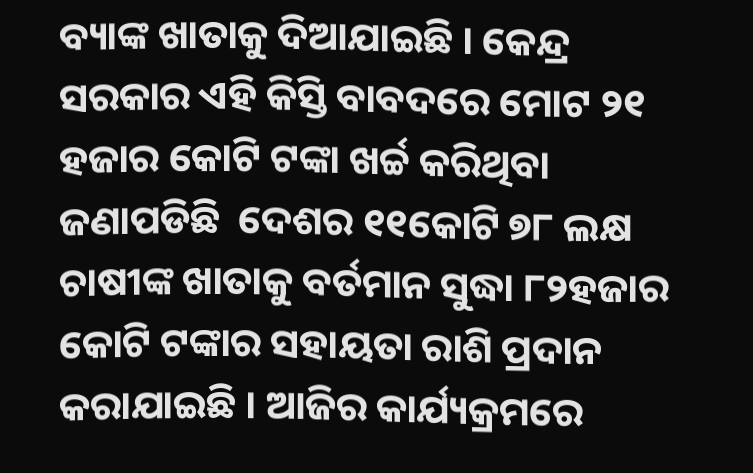ବ୍ୟାଙ୍କ ଖାତାକୁ ଦିଆଯାଇଛି । କେନ୍ଦ୍ର ସରକାର ଏହି କିସ୍ତି ବାବଦରେ ମୋଟ ୨୧ ହଜାର କୋଟି ଟଙ୍କା ଖର୍ଚ୍ଚ କରିଥିବା ଜଣାପଡିଛି  ଦେଶର ୧୧କୋଟି ୭୮ ଲକ୍ଷ ଚାଷୀଙ୍କ ଖାତାକୁ ବର୍ତମାନ ସୁଦ୍ଧା ୮୨ହଜାର କୋଟି ଟଙ୍କାର ସହାୟତା ରାଶି ପ୍ରଦାନ କରାଯାଇଛି । ଆଜିର କାର୍ଯ୍ୟକ୍ରମରେ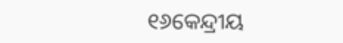୧୬କେନ୍ଦ୍ରୀୟ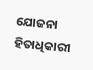ଯୋଜନା ହିତାଧିକାରୀ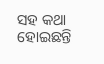ସହ କଥା ହୋଇଛନ୍ତି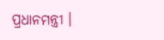ପ୍ରଧାନମନ୍ତ୍ରୀ ।